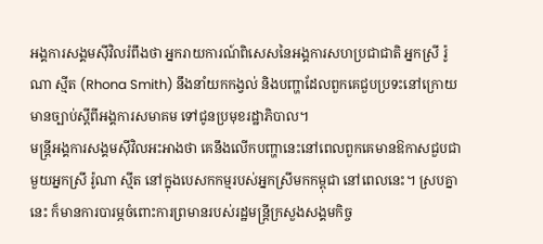អង្គការសង្គមស៊ីវិលរំពឹងថា អ្នករាយការណ៍ពិសេសនៃអង្គការសហប្រជាជាតិ អ្នកស្រី រ៉ូណា ស្មីត (Rhona Smith) នឹងនាំយកកង្វល់ និងបញ្ហាដែលពួកគេជួបប្រទះនៅក្រោយមានច្បាប់ស្ដីពីអង្គការសមាគម ទៅជូនប្រមុខរដ្ឋាភិបាល។
មន្ត្រីអង្គការសង្គមស៊ីវិលអះអាងថា គេនឹងលើកបញ្ហានេះនៅពេលពួកគេមានឱកាសជួបជាមួយអ្នកស្រី រ៉ូណា ស្មីត នៅក្នុងបេសកកម្មរបស់អ្នកស្រីមកកម្ពុជា នៅពេលនេះ។ ស្របគ្នានេះ ក៏មានការបារម្ភចំពោះការព្រមានរបស់រដ្ឋមន្ត្រីក្រសួងសង្គមកិច្ច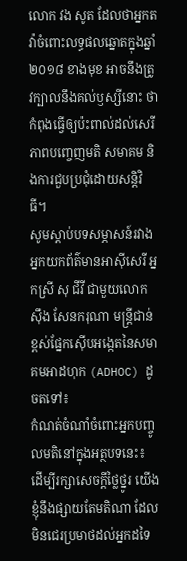លោក វង សូត ដែលថាអ្នកតវ៉ាចំពោះលទ្ធផលឆ្នោតក្នុងឆ្នាំ២០១៨ ខាងមុខ អាចនឹងត្រូវក្បាលនឹងគល់ឫស្សីនោះ ថាកំពុងធ្វើឲ្យប៉ះពាល់ដល់សេរីភាពបញ្ចេញមតិ សមាគម និងការជួបប្រជុំដោយសន្តិវិធី។
សូមស្ដាប់បទសម្ភាសន៍រវាងអ្នកយកព័ត៌មានអាស៊ីសេរី អ្នកស្រី សុ ជីវី ជាមួយលោក ស៊ឹង សែនករុណា មន្ត្រីជាន់ខ្ពស់ផ្នែកស៊ើបអង្កេតនៃសមាគមអាដហុក (ADHOC) ដូចតទៅ៖
កំណត់ចំណាំចំពោះអ្នកបញ្ចូលមតិនៅក្នុងអត្ថបទនេះ៖
ដើម្បីរក្សាសេចក្ដីថ្លៃថ្នូរ យើងខ្ញុំនឹងផ្សាយតែមតិណា ដែលមិនជេរប្រមាថដល់អ្នកដទៃ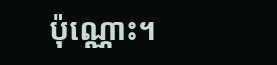ប៉ុណ្ណោះ។